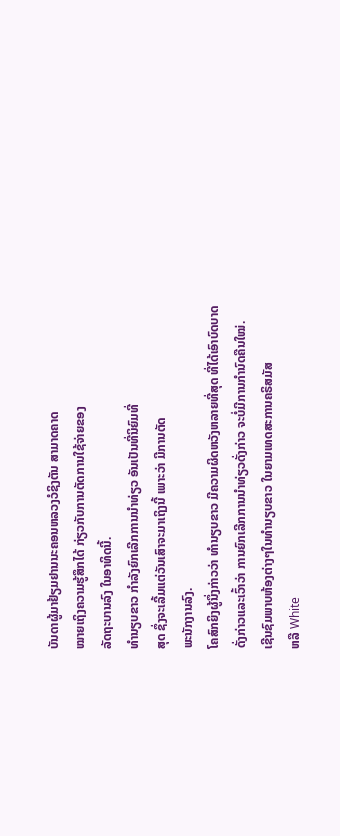ບັນດາຜູ້ມາຢ້ຽມຢານນະຄອນຫລວງວໍຊິງຕັນ ສາມາດຄາດ
ໝາຍເຖິງຄວາມຮູ້ສຶກໄດ້ ກ່ຽວກັບການຕັດການໃຊ້ຈ່າຍຂອງ
ລັດຖະບານລົງ ໃນອາທິດນີ້.
ທໍານຽບຂາວ ກຳລັງຍົກເລີກການນໍາທ່ຽວ ອັນເປັນທີ່ນິຍົມທີ່
ສຸດ ຊຶ່ງຈະເລີ້ມແຕ່ວັນເສົາຈະມາເຖິງນີ້ ເພາະວ່າ ມີການຕັດ
ພະນັກງານລົງ.
ໂຄສົກຍິງຜູ້ນຶ່ງກ່າວວ່າ ທໍານຽບຂາວ ມີຄວາມຜິດຫວັງຫລາຍທີ່ສຸດ ທີ່ໄດ້ເອົາບົດບາດ
ດັ່ງກ່າວແລະເວົ້າວ່າ ການຍົກເລີກການນໍາທ່ຽວດັ່ງກ່າວ ຈະບໍ່ມີການກຳນົດຄືນໃໝ່.
ເຊີນຊົມພາບຫ້ອງຕ່າງໆໃນທໍານຽບຂາວ ໃນຍາມເທດສະການຄຣິສມັສ
ຫລື White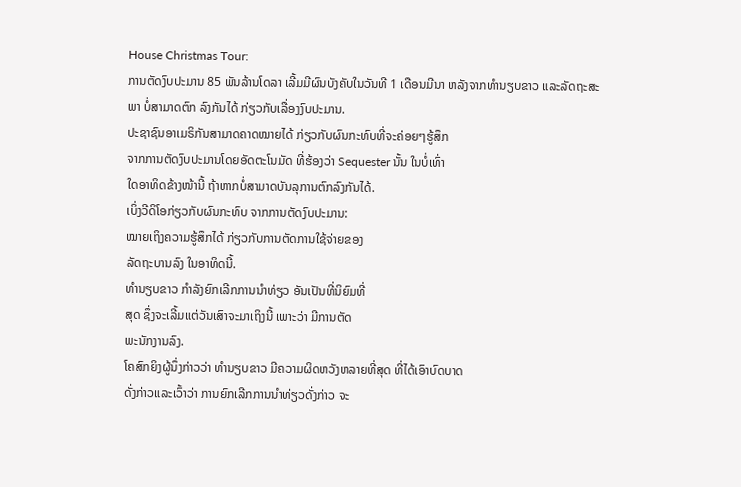House Christmas Tour:
ການຕັດງົບປະມານ 85 ພັນລ້ານໂດລາ ເລີ້ມມີຜົນບັງຄັບໃນວັນທີ 1 ເດືອນມີນາ ຫລັງຈາກທໍານຽບຂາວ ແລະລັດຖະສະພາ ບໍ່ສາມາດຕົກ ລົງກັນໄດ້ ກ່ຽວກັບເລື່ອງງົບປະມານ.
ປະຊາຊົນອາເມຣິກັນສາມາດຄາດໝາຍໄດ້ ກ່ຽວກັບຜົນກະທົບທີ່ຈະຄ່ອຍໆຮູ້ສຶກ
ຈາກການຕັດງົບປະມານໂດຍອັດຕະໂນມັດ ທີ່ຮ້ອງວ່າ Sequester ນັ້ນ ໃນບໍ່ເທົ່າ
ໃດອາທິດຂ້າງໜ້ານີ້ ຖ້າຫາກບໍ່ສາມາດບັນລຸການຕົກລົງກັນໄດ້.
ເບິ່ງວີດິໂອກ່ຽວກັບຜົນກະທົບ ຈາກການຕັດງົບປະມານ:
ໝາຍເຖິງຄວາມຮູ້ສຶກໄດ້ ກ່ຽວກັບການຕັດການໃຊ້ຈ່າຍຂອງ
ລັດຖະບານລົງ ໃນອາທິດນີ້.
ທໍານຽບຂາວ ກຳລັງຍົກເລີກການນໍາທ່ຽວ ອັນເປັນທີ່ນິຍົມທີ່
ສຸດ ຊຶ່ງຈະເລີ້ມແຕ່ວັນເສົາຈະມາເຖິງນີ້ ເພາະວ່າ ມີການຕັດ
ພະນັກງານລົງ.
ໂຄສົກຍິງຜູ້ນຶ່ງກ່າວວ່າ ທໍານຽບຂາວ ມີຄວາມຜິດຫວັງຫລາຍທີ່ສຸດ ທີ່ໄດ້ເອົາບົດບາດ
ດັ່ງກ່າວແລະເວົ້າວ່າ ການຍົກເລີກການນໍາທ່ຽວດັ່ງກ່າວ ຈະ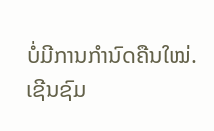ບໍ່ມີການກຳນົດຄືນໃໝ່.
ເຊີນຊົມ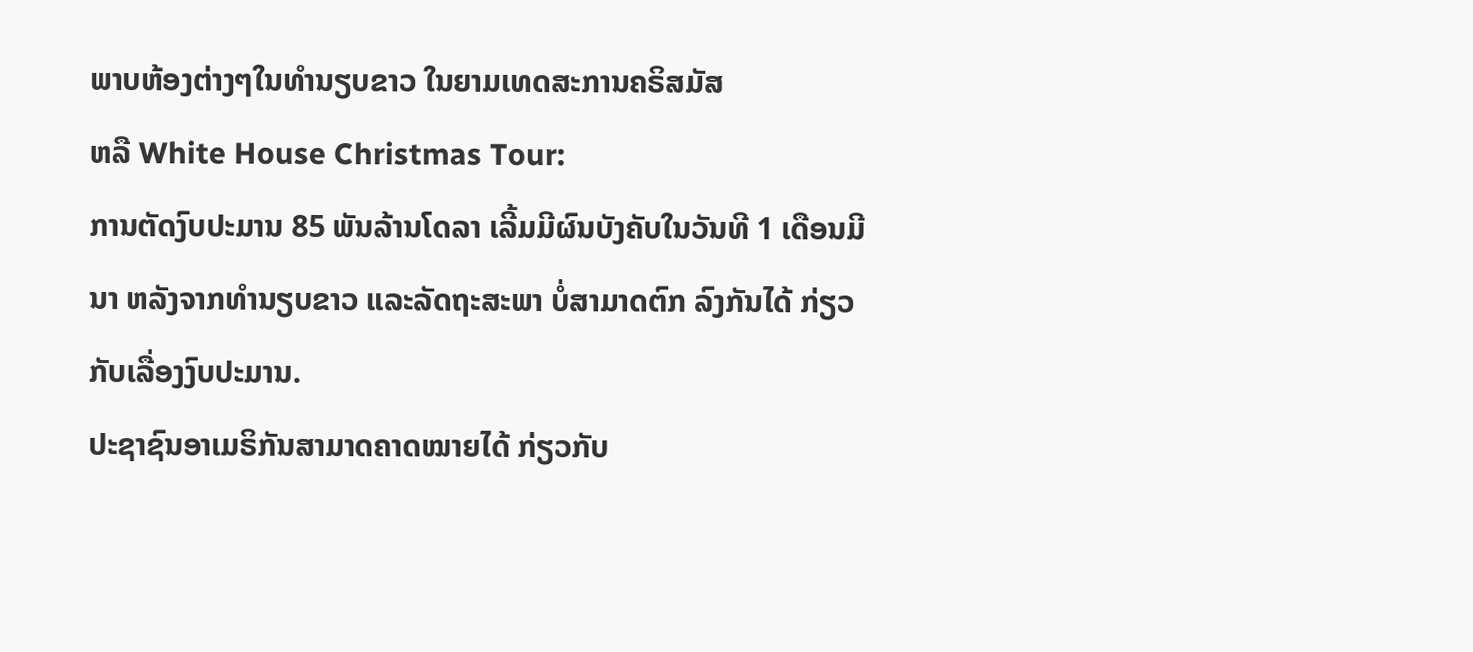ພາບຫ້ອງຕ່າງໆໃນທໍານຽບຂາວ ໃນຍາມເທດສະການຄຣິສມັສ
ຫລື White House Christmas Tour:
ການຕັດງົບປະມານ 85 ພັນລ້ານໂດລາ ເລີ້ມມີຜົນບັງຄັບໃນວັນທີ 1 ເດືອນມີນາ ຫລັງຈາກທໍານຽບຂາວ ແລະລັດຖະສະພາ ບໍ່ສາມາດຕົກ ລົງກັນໄດ້ ກ່ຽວກັບເລື່ອງງົບປະມານ.
ປະຊາຊົນອາເມຣິກັນສາມາດຄາດໝາຍໄດ້ ກ່ຽວກັບ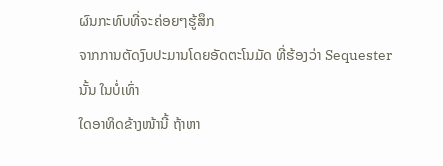ຜົນກະທົບທີ່ຈະຄ່ອຍໆຮູ້ສຶກ
ຈາກການຕັດງົບປະມານໂດຍອັດຕະໂນມັດ ທີ່ຮ້ອງວ່າ Sequester ນັ້ນ ໃນບໍ່ເທົ່າ
ໃດອາທິດຂ້າງໜ້ານີ້ ຖ້າຫາ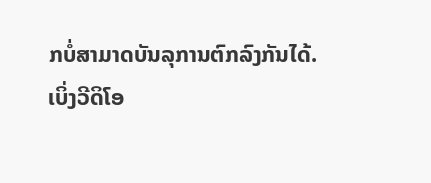ກບໍ່ສາມາດບັນລຸການຕົກລົງກັນໄດ້.
ເບິ່ງວີດິໂອ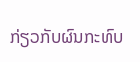ກ່ຽວກັບຜົນກະທົບ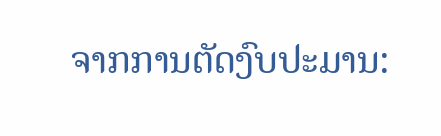ຈາກການຕັດງົບປະມານ: